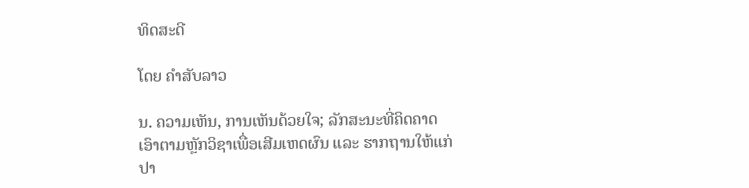ທິດສະດີ

ໂດຍ ຄໍາສັບລາວ

ນ. ຄວາມເຫັນ, ການເຫັນດ້ວຍໃຈ; ລັກສະນະທີ່ຄິດຄາດ ເອົາຕາມຫຼັກວິຊາເພື່ອເສີມເຫດຜົນ ແລະ ຮາກຖານໃຫ້ແກ່ປາ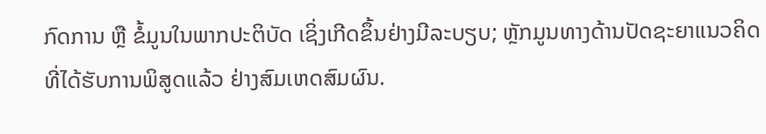ກົດການ ຫຼື ຂໍ້ມູນໃນພາກປະຕິບັດ ເຊິ່ງເກີດຂຶ້ນຢ່າງມີລະບຽບ; ຫຼັກມູນທາງດ້ານປັດຊະຍາແນວຄິດ ທີ່ໄດ້ຮັບການພິສູດແລ້ວ ຢ່າງສົມເຫດສົມຜົນ.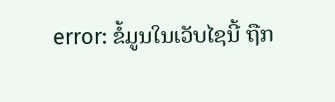error: ຂໍ້ມູນໃນເວັບໄຊນີ້ ຖືກ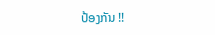ປ້ອງກັນ !!